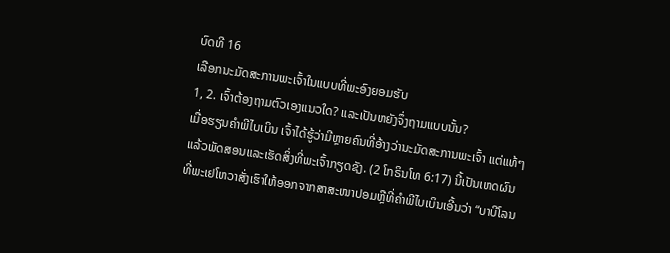ບົດທີ 16
ເລືອກນະມັດສະການພະເຈົ້າໃນແບບທີ່ພະອົງຍອມຮັບ
1, 2. ເຈົ້າຕ້ອງຖາມຕົວເອງແນວໃດ? ແລະເປັນຫຍັງຈຶ່ງຖາມແບບນັ້ນ?
ເມື່ອຮຽນຄຳພີໄບເບິນ ເຈົ້າໄດ້ຮູ້ວ່າມີຫຼາຍຄົນທີ່ອ້າງວ່ານະມັດສະການພະເຈົ້າ ແຕ່ແທ້ໆແລ້ວພັດສອນແລະເຮັດສິ່ງທີ່ພະເຈົ້າກຽດຊັງ. (2 ໂກຣິນໂທ 6:17) ນີ້ເປັນເຫດຜົນທີ່ພະເຢໂຫວາສັ່ງເຮົາໃຫ້ອອກຈາກສາສະໜາປອມຫຼືທີ່ຄຳພີໄບເບິນເອີ້ນວ່າ “ບາບີໂລນ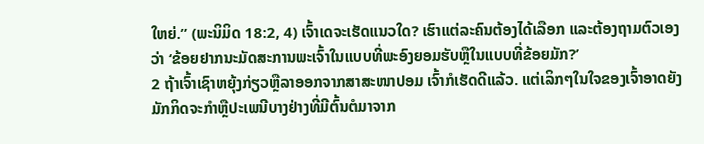ໃຫຍ່.” (ພະນິມິດ 18:2, 4) ເຈົ້າເດຈະເຮັດແນວໃດ? ເຮົາແຕ່ລະຄົນຕ້ອງໄດ້ເລືອກ ແລະຕ້ອງຖາມຕົວເອງວ່າ ‘ຂ້ອຍຢາກນະມັດສະການພະເຈົ້າໃນແບບທີ່ພະອົງຍອມຮັບຫຼືໃນແບບທີ່ຂ້ອຍມັກ?’
2 ຖ້າເຈົ້າເຊົາຫຍຸ້ງກ່ຽວຫຼືລາອອກຈາກສາສະໜາປອມ ເຈົ້າກໍເຮັດດີແລ້ວ. ແຕ່ເລິກໆໃນໃຈຂອງເຈົ້າອາດຍັງມັກກິດຈະກຳຫຼືປະເພນີບາງຢ່າງທີ່ມີຕົ້ນຕໍມາຈາກ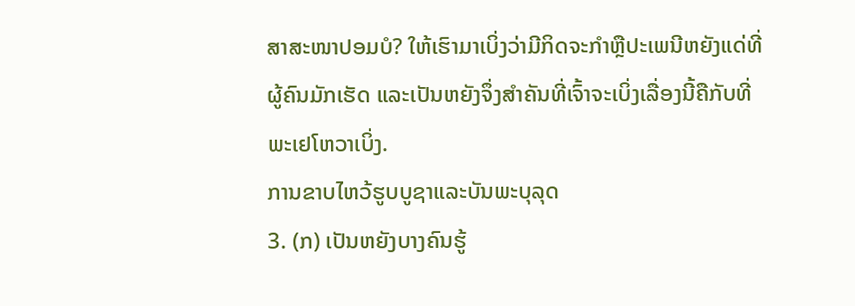ສາສະໜາປອມບໍ? ໃຫ້ເຮົາມາເບິ່ງວ່າມີກິດຈະກຳຫຼືປະເພນີຫຍັງແດ່ທີ່ຜູ້ຄົນມັກເຮັດ ແລະເປັນຫຍັງຈຶ່ງສຳຄັນທີ່ເຈົ້າຈະເບິ່ງເລື່ອງນີ້ຄືກັບທີ່ພະເຢໂຫວາເບິ່ງ.
ການຂາບໄຫວ້ຮູບບູຊາແລະບັນພະບຸລຸດ
3. (ກ) ເປັນຫຍັງບາງຄົນຮູ້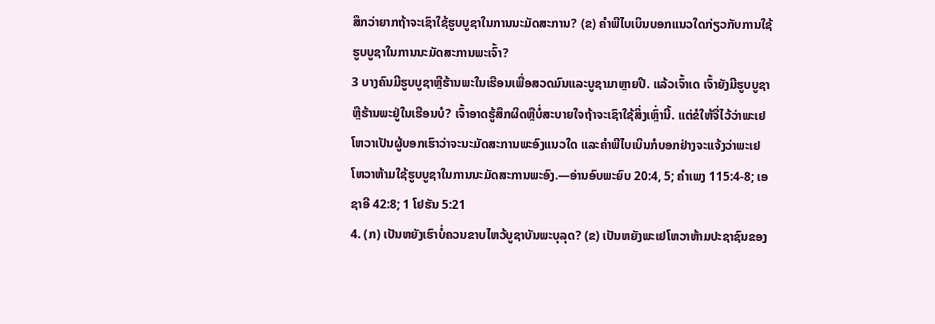ສຶກວ່າຍາກຖ້າຈະເຊົາໃຊ້ຮູບບູຊາໃນການນະມັດສະການ? (ຂ) ຄຳພີໄບເບິນບອກແນວໃດກ່ຽວກັບການໃຊ້ຮູບບູຊາໃນການນະມັດສະການພະເຈົ້າ?
3 ບາງຄົນມີຮູບບູຊາຫຼືຮ້ານພະໃນເຮືອນເພື່ອສວດມົນແລະບູຊາມາຫຼາຍປີ. ແລ້ວເຈົ້າເດ ເຈົ້າຍັງມີຮູບບູຊາຫຼືຮ້ານພະຢູ່ໃນເຮືອນບໍ? ເຈົ້າອາດຮູ້ສຶກຜິດຫຼືບໍ່ສະບາຍໃຈຖ້າຈະເຊົາໃຊ້ສິ່ງເຫຼົ່ານີ້. ແຕ່ຂໍໃຫ້ຈື່ໄວ້ວ່າພະເຢໂຫວາເປັນຜູ້ບອກເຮົາວ່າຈະນະມັດສະການພະອົງແນວໃດ ແລະຄຳພີໄບເບິນກໍບອກຢ່າງຈະແຈ້ງວ່າພະເຢໂຫວາຫ້າມໃຊ້ຮູບບູຊາໃນການນະມັດສະການພະອົງ.—ອ່ານອົບພະຍົບ 20:4, 5; ຄຳເພງ 115:4-8; ເອຊາອີ 42:8; 1 ໂຢຮັນ 5:21
4. (ກ) ເປັນຫຍັງເຮົາບໍ່ຄວນຂາບໄຫວ້ບູຊາບັນພະບຸລຸດ? (ຂ) ເປັນຫຍັງພະເຢໂຫວາຫ້າມປະຊາຊົນຂອງ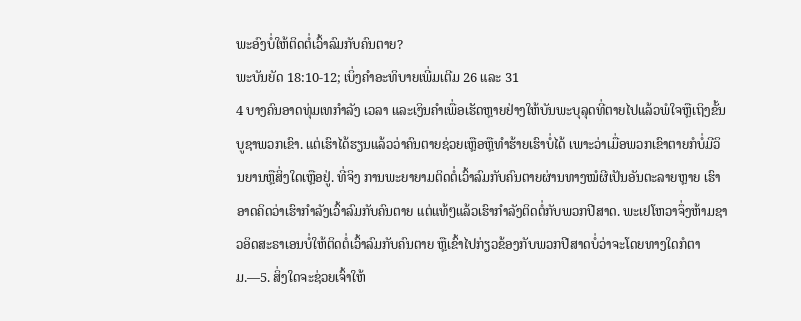ພະອົງບໍ່ໃຫ້ຕິດຕໍ່ເວົ້າລົມກັບຄົນຕາຍ?
ພະບັນຍັດ 18:10-12; ເບິ່ງຄຳອະທິບາຍເພີ່ມເຕີມ 26 ແລະ 31
4 ບາງຄົນອາດທຸ່ມເທກຳລັງ ເວລາ ແລະເງິນຄຳເພື່ອເຮັດຫຼາຍຢ່າງໃຫ້ບັນພະບຸລຸດທີ່ຕາຍໄປແລ້ວພໍໃຈຫຼືເຖິງຂັ້ນບູຊາພວກເຂົາ. ແຕ່ເຮົາໄດ້ຮຽນແລ້ວວ່າຄົນຕາຍຊ່ວຍເຫຼືອຫຼືທຳຮ້າຍເຮົາບໍ່ໄດ້ ເພາະວ່າເມື່ອພວກເຂົາຕາຍກໍບໍ່ມີວິນຍານຫຼືສິ່ງໃດເຫຼືອຢູ່. ທີ່ຈິງ ການພະຍາຍາມຕິດຕໍ່ເວົ້າລົມກັບຄົນຕາຍຜ່ານທາງໝໍຜີເປັນອັນຕະລາຍຫຼາຍ ເຮົາອາດຄິດວ່າເຮົາກຳລັງເວົ້າລົມກັບຄົນຕາຍ ແຕ່ແທ້ໆແລ້ວເຮົາກຳລັງຕິດຕໍ່ກັບພວກປີສາດ. ພະເຢໂຫວາຈຶ່ງຫ້າມຊາວອິດສະຣາເອນບໍ່ໃຫ້ຕິດຕໍ່ເວົ້າລົມກັບຄົນຕາຍ ຫຼືເຂົ້າໄປກ່ຽວຂ້ອງກັບພວກປີສາດບໍ່ວ່າຈະໂດຍທາງໃດກໍຕາມ.—5. ສິ່ງໃດຈະຊ່ວຍເຈົ້າໃຫ້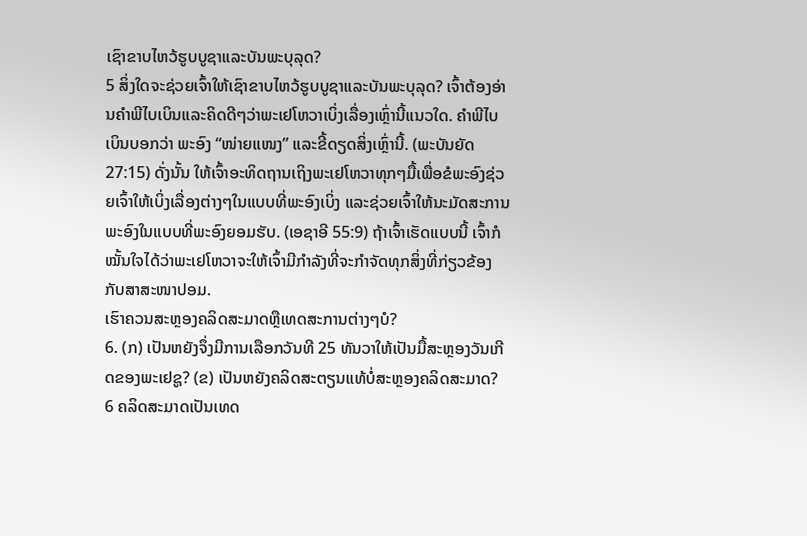ເຊົາຂາບໄຫວ້ຮູບບູຊາແລະບັນພະບຸລຸດ?
5 ສິ່ງໃດຈະຊ່ວຍເຈົ້າໃຫ້ເຊົາຂາບໄຫວ້ຮູບບູຊາແລະບັນພະບຸລຸດ? ເຈົ້າຕ້ອງອ່ານຄຳພີໄບເບິນແລະຄິດດີໆວ່າພະເຢໂຫວາເບິ່ງເລື່ອງເຫຼົ່ານີ້ແນວໃດ. ຄຳພີໄບເບິນບອກວ່າ ພະອົງ “ໜ່າຍແໜງ” ແລະຂີ້ດຽດສິ່ງເຫຼົ່ານີ້. (ພະບັນຍັດ 27:15) ດັ່ງນັ້ນ ໃຫ້ເຈົ້າອະທິດຖານເຖິງພະເຢໂຫວາທຸກໆມື້ເພື່ອຂໍພະອົງຊ່ວຍເຈົ້າໃຫ້ເບິ່ງເລື່ອງຕ່າງໆໃນແບບທີ່ພະອົງເບິ່ງ ແລະຊ່ວຍເຈົ້າໃຫ້ນະມັດສະການພະອົງໃນແບບທີ່ພະອົງຍອມຮັບ. (ເອຊາອີ 55:9) ຖ້າເຈົ້າເຮັດແບບນີ້ ເຈົ້າກໍໝັ້ນໃຈໄດ້ວ່າພະເຢໂຫວາຈະໃຫ້ເຈົ້າມີກຳລັງທີ່ຈະກຳຈັດທຸກສິ່ງທີ່ກ່ຽວຂ້ອງກັບສາສະໜາປອມ.
ເຮົາຄວນສະຫຼອງຄລິດສະມາດຫຼືເທດສະການຕ່າງໆບໍ?
6. (ກ) ເປັນຫຍັງຈຶ່ງມີການເລືອກວັນທີ 25 ທັນວາໃຫ້ເປັນມື້ສະຫຼອງວັນເກີດຂອງພະເຢຊູ? (ຂ) ເປັນຫຍັງຄລິດສະຕຽນແທ້ບໍ່ສະຫຼອງຄລິດສະມາດ?
6 ຄລິດສະມາດເປັນເທດ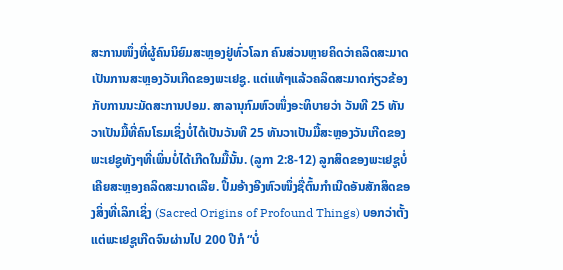ສະການໜຶ່ງທີ່ຜູ້ຄົນນິຍົມສະຫຼອງຢູ່ທົ່ວໂລກ ຄົນສ່ວນຫຼາຍຄິດວ່າຄລິດສະມາດເປັນການສະຫຼອງວັນເກີດຂອງພະເຢຊູ. ແຕ່ແທ້ໆແລ້ວຄລິດສະມາດກ່ຽວຂ້ອງກັບການນະມັດສະການປອມ. ສາລານຸກົມຫົວໜຶ່ງອະທິບາຍວ່າ ວັນທີ 25 ທັນວາເປັນມື້ທີ່ຄົນໂຣມເຊິ່ງບໍ່ໄດ້ເປັນວັນທີ 25 ທັນວາເປັນມື້ສະຫຼອງວັນເກີດຂອງພະເຢຊູທັງໆທີ່ເພິ່ນບໍ່ໄດ້ເກີດໃນມື້ນັ້ນ. (ລູກາ 2:8-12) ລູກສິດຂອງພະເຢຊູບໍ່ເຄີຍສະຫຼອງຄລິດສະມາດເລີຍ. ປຶ້ມອ້າງອີງຫົວໜຶ່ງຊື່ຕົ້ນກຳເນີດອັນສັກສິດຂອງສິ່ງທີ່ເລິກເຊິ່ງ (Sacred Origins of Profound Things) ບອກວ່າຕັ້ງແຕ່ພະເຢຊູເກີດຈົນຜ່ານໄປ 200 ປີກໍ “ບໍ່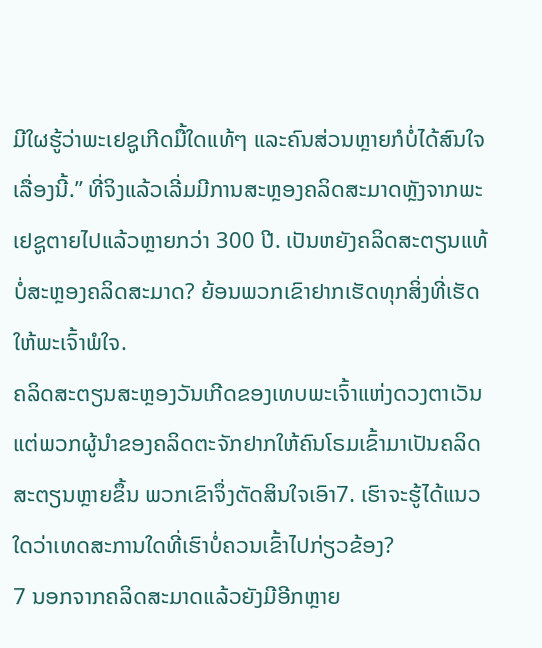ມີໃຜຮູ້ວ່າພະເຢຊູເກີດມື້ໃດແທ້ໆ ແລະຄົນສ່ວນຫຼາຍກໍບໍ່ໄດ້ສົນໃຈເລື່ອງນີ້.” ທີ່ຈິງແລ້ວເລີ່ມມີການສະຫຼອງຄລິດສະມາດຫຼັງຈາກພະເຢຊູຕາຍໄປແລ້ວຫຼາຍກວ່າ 300 ປີ. ເປັນຫຍັງຄລິດສະຕຽນແທ້ບໍ່ສະຫຼອງຄລິດສະມາດ? ຍ້ອນພວກເຂົາຢາກເຮັດທຸກສິ່ງທີ່ເຮັດໃຫ້ພະເຈົ້າພໍໃຈ.
ຄລິດສະຕຽນສະຫຼອງວັນເກີດຂອງເທບພະເຈົ້າແຫ່ງດວງຕາເວັນ ແຕ່ພວກຜູ້ນຳຂອງຄລິດຕະຈັກຢາກໃຫ້ຄົນໂຣມເຂົ້າມາເປັນຄລິດສະຕຽນຫຼາຍຂຶ້ນ ພວກເຂົາຈຶ່ງຕັດສິນໃຈເອົາ7. ເຮົາຈະຮູ້ໄດ້ແນວໃດວ່າເທດສະການໃດທີ່ເຮົາບໍ່ຄວນເຂົ້າໄປກ່ຽວຂ້ອງ?
7 ນອກຈາກຄລິດສະມາດແລ້ວຍັງມີອີກຫຼາຍ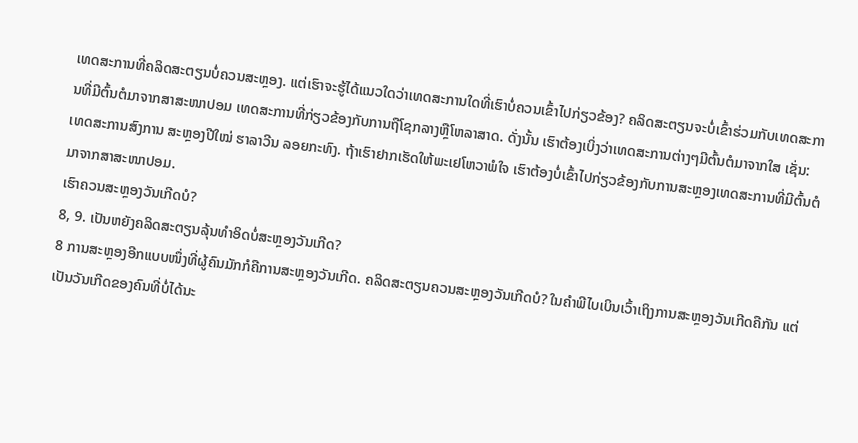ເທດສະການທີ່ຄລິດສະຕຽນບໍ່ຄວນສະຫຼອງ. ແຕ່ເຮົາຈະຮູ້ໄດ້ແນວໃດວ່າເທດສະການໃດທີ່ເຮົາບໍ່ຄວນເຂົ້າໄປກ່ຽວຂ້ອງ? ຄລິດສະຕຽນຈະບໍ່ເຂົ້າຮ່ວມກັບເທດສະການທີ່ມີຕົ້ນຕໍມາຈາກສາສະໜາປອມ ເທດສະການທີ່ກ່ຽວຂ້ອງກັບການຖືໂຊກລາງຫຼືໂຫລາສາດ. ດັ່ງນັ້ນ ເຮົາຕ້ອງເບິ່ງວ່າເທດສະການຕ່າງໆມີຕົ້ນຕໍມາຈາກໃສ ເຊັ່ນ: ເທດສະການສົງການ ສະຫຼອງປີໃໝ່ ຮາລາວີນ ລອຍກະທົງ. ຖ້າເຮົາຢາກເຮັດໃຫ້ພະເຢໂຫວາພໍໃຈ ເຮົາຕ້ອງບໍ່ເຂົ້າໄປກ່ຽວຂ້ອງກັບການສະຫຼອງເທດສະການທີ່ມີຕົ້ນຕໍມາຈາກສາສະໜາປອມ.
ເຮົາຄວນສະຫຼອງວັນເກີດບໍ?
8, 9. ເປັນຫຍັງຄລິດສະຕຽນລຸ້ນທຳອິດບໍ່ສະຫຼອງວັນເກີດ?
8 ການສະຫຼອງອີກແບບໜຶ່ງທີ່ຜູ້ຄົນມັກກໍຄືການສະຫຼອງວັນເກີດ. ຄລິດສະຕຽນຄວນສະຫຼອງວັນເກີດບໍ? ໃນຄຳພີໄບເບິນເວົ້າເຖິງການສະຫຼອງວັນເກີດຄືກັນ ແຕ່ເປັນວັນເກີດຂອງຄົນທີ່ບໍ່ໄດ້ນະ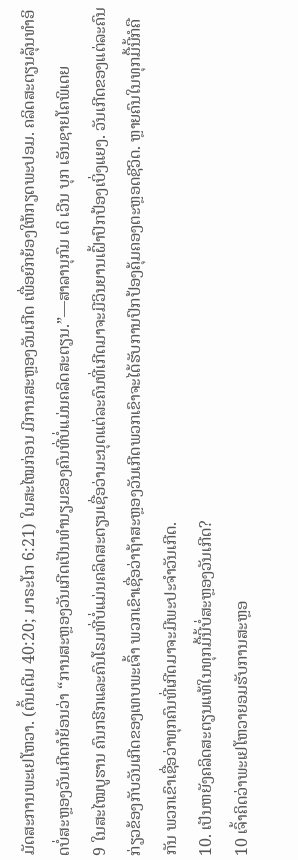ມັດສະການພະເຢໂຫວາ. (ຕົ້ນເດີມ 40:20; ມາຣະໂກ 6:21) ໃນສະໄໝກ່ອນ ມີການສະຫຼອງວັນເກີດ ເພື່ອຍົກຍ້ອງໃຫ້ກຽດພະປອມ. ຄລິດສະຕຽນລຸ້ນທຳອິດບໍ່ສະຫຼອງວັນເກີດກໍຍ້ອນວ່າ “ການສະຫຼອງວັນເກີດເປັນທຳນຽມຂອງຄົນທີ່ບໍ່ແມ່ນຄລິດສະຕຽນ.”—ສາລານຸກົມ ເດິ ເວີນ ບຸກ ເອັນຊາຍໂຄພິເດຍ
9 ໃນສະໄໝບູຮານ ຄົນກຣີກແລະຄົນໂຣມທີ່ບໍ່ແມ່ນຄລິດສະຕຽນເຊື່ອວ່າມະນຸດແຕ່ລະຄົນທີ່ເກີດມາຈະມີວິນຍານເຝົ້າປົກປ້ອງເບິ່ງແຍງ. ວັນເກີດຂອງແຕ່ລະຄົນກ່ຽວຂ້ອງກັບວັນເກີດຂອງເທບພະເຈົ້າ ພວກເຂົາເຊື່ອວ່າຖ້າສະຫຼອງວັນເກີດພວກເຂົາຈະໄດ້ຮັບການປົກປ້ອງຄຸ້ມຄອງຕະຫຼອດຊີວິດ. ຫຼາຍຄົນໃນທຸກມື້ນີ້ກໍຄືກັນ ພວກເຂົາເຊື່ອວ່າທຸກຄົນທີ່ເກີດມາຈະມີພະປະຈຳວັນເກີດ.
10. ເປັນຫຍັງຄລິດສະຕຽນແທ້ໃນທຸກມື້ນີ້ບໍ່ສະຫຼອງວັນເກີດ?
10 ເຈົ້າຄິດວ່າພະເຢໂຫວາຍອມຮັບການສະຫຼອ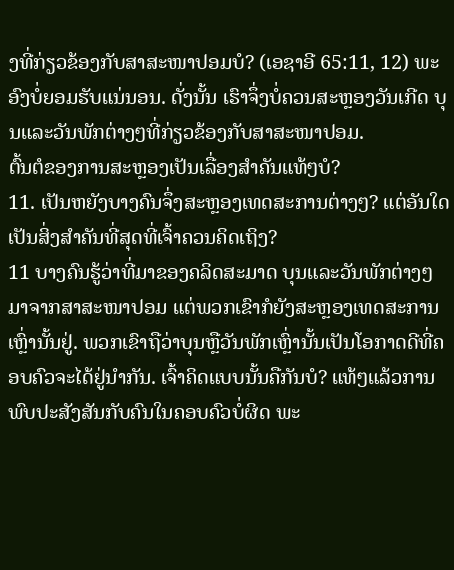ງທີ່ກ່ຽວຂ້ອງກັບສາສະໜາປອມບໍ? (ເອຊາອີ 65:11, 12) ພະອົງບໍ່ຍອມຮັບແນ່ນອນ. ດັ່ງນັ້ນ ເຮົາຈຶ່ງບໍ່ຄວນສະຫຼອງວັນເກີດ ບຸນແລະວັນພັກຕ່າງໆທີ່ກ່ຽວຂ້ອງກັບສາສະໜາປອມ.
ຕົ້ນຕໍຂອງການສະຫຼອງເປັນເລື່ອງສຳຄັນແທ້ໆບໍ?
11. ເປັນຫຍັງບາງຄົນຈຶ່ງສະຫຼອງເທດສະການຕ່າງໆ? ແຕ່ອັນໃດເປັນສິ່ງສຳຄັນທີ່ສຸດທີ່ເຈົ້າຄວນຄິດເຖິງ?
11 ບາງຄົນຮູ້ວ່າທີ່ມາຂອງຄລິດສະມາດ ບຸນແລະວັນພັກຕ່າງໆມາຈາກສາສະໜາປອມ ແຕ່ພວກເຂົາກໍຍັງສະຫຼອງເທດສະການເຫຼົ່ານັ້ນຢູ່. ພວກເຂົາຖືວ່າບຸນຫຼືວັນພັກເຫຼົ່ານັ້ນເປັນໂອກາດດີທີ່ຄອບຄົວຈະໄດ້ຢູ່ນຳກັນ. ເຈົ້າຄິດແບບນັ້ນຄືກັນບໍ? ແທ້ໆແລ້ວການພົບປະສັງສັນກັບຄົນໃນຄອບຄົວບໍ່ຜິດ ພະ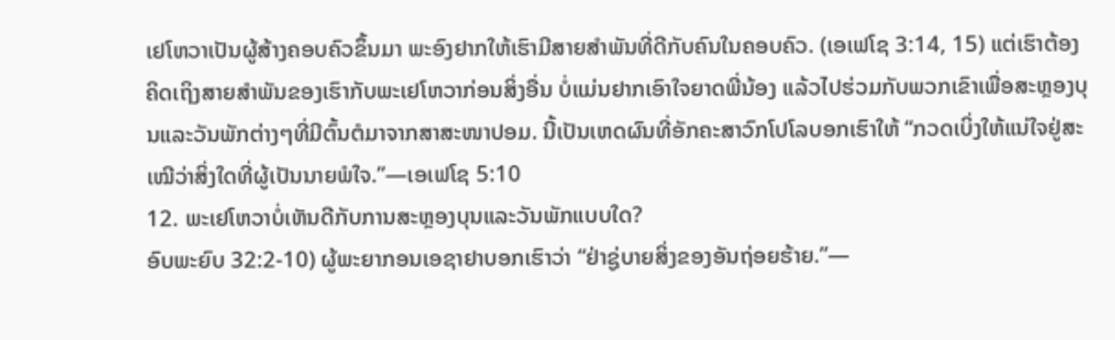ເຢໂຫວາເປັນຜູ້ສ້າງຄອບຄົວຂຶ້ນມາ ພະອົງຢາກໃຫ້ເຮົາມີສາຍສຳພັນທີ່ດີກັບຄົນໃນຄອບຄົວ. (ເອເຟໂຊ 3:14, 15) ແຕ່ເຮົາຕ້ອງຄິດເຖິງສາຍສຳພັນຂອງເຮົາກັບພະເຢໂຫວາກ່ອນສິ່ງອື່ນ ບໍ່ແມ່ນຢາກເອົາໃຈຍາດພີ່ນ້ອງ ແລ້ວໄປຮ່ວມກັບພວກເຂົາເພື່ອສະຫຼອງບຸນແລະວັນພັກຕ່າງໆທີ່ມີຕົ້ນຕໍມາຈາກສາສະໜາປອມ. ນີ້ເປັນເຫດຜົນທີ່ອັກຄະສາວົກໂປໂລບອກເຮົາໃຫ້ “ກວດເບິ່ງໃຫ້ແນ່ໃຈຢູ່ສະເໝີວ່າສິ່ງໃດທີ່ຜູ້ເປັນນາຍພໍໃຈ.”—ເອເຟໂຊ 5:10
12. ພະເຢໂຫວາບໍ່ເຫັນດີກັບການສະຫຼອງບຸນແລະວັນພັກແບບໃດ?
ອົບພະຍົບ 32:2-10) ຜູ້ພະຍາກອນເອຊາຢາບອກເຮົາວ່າ “ຢ່າຊູ່ບາຍສິ່ງຂອງອັນຖ່ອຍຮ້າຍ.”—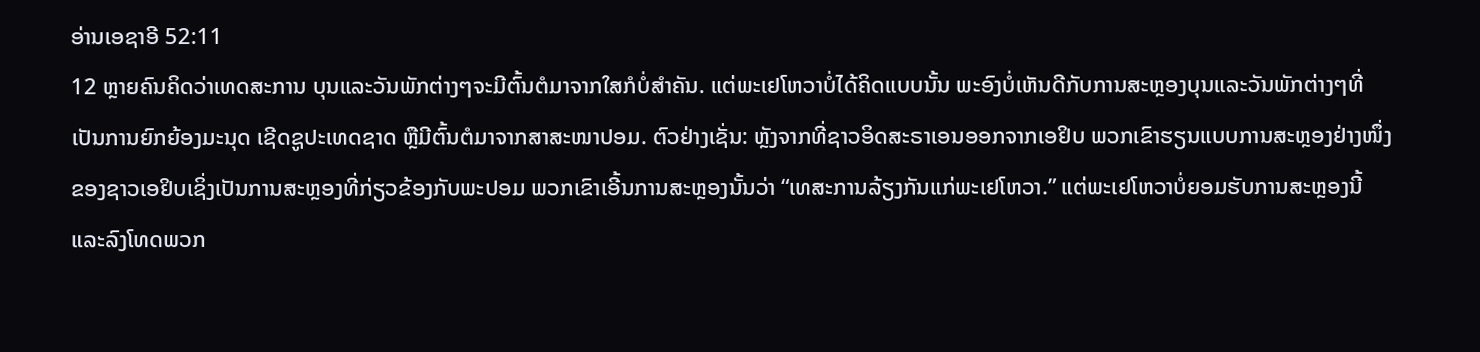ອ່ານເອຊາອີ 52:11
12 ຫຼາຍຄົນຄິດວ່າເທດສະການ ບຸນແລະວັນພັກຕ່າງໆຈະມີຕົ້ນຕໍມາຈາກໃສກໍບໍ່ສຳຄັນ. ແຕ່ພະເຢໂຫວາບໍ່ໄດ້ຄິດແບບນັ້ນ ພະອົງບໍ່ເຫັນດີກັບການສະຫຼອງບຸນແລະວັນພັກຕ່າງໆທີ່ເປັນການຍົກຍ້ອງມະນຸດ ເຊີດຊູປະເທດຊາດ ຫຼືມີຕົ້ນຕໍມາຈາກສາສະໜາປອມ. ຕົວຢ່າງເຊັ່ນ: ຫຼັງຈາກທີ່ຊາວອິດສະຣາເອນອອກຈາກເອຢິບ ພວກເຂົາຮຽນແບບການສະຫຼອງຢ່າງໜຶ່ງຂອງຊາວເອຢິບເຊິ່ງເປັນການສະຫຼອງທີ່ກ່ຽວຂ້ອງກັບພະປອມ ພວກເຂົາເອີ້ນການສະຫຼອງນັ້ນວ່າ “ເທສະການລ້ຽງກັນແກ່ພະເຢໂຫວາ.” ແຕ່ພະເຢໂຫວາບໍ່ຍອມຮັບການສະຫຼອງນີ້ແລະລົງໂທດພວກ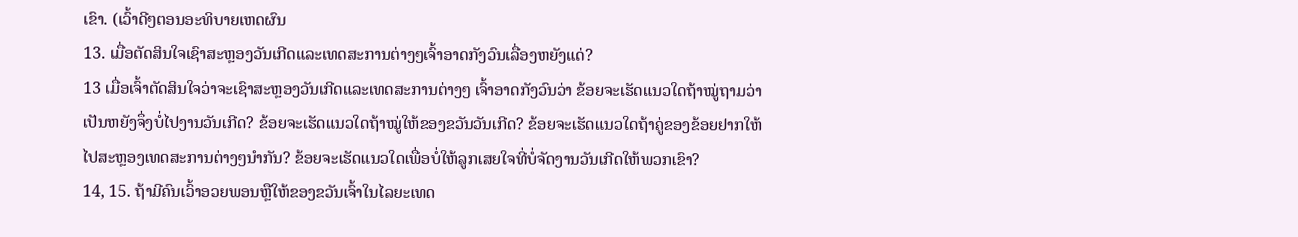ເຂົາ. (ເວົ້າດີໆຕອນອະທິບາຍເຫດຜົນ
13. ເມື່ອຕັດສິນໃຈເຊົາສະຫຼອງວັນເກີດແລະເທດສະການຕ່າງໆເຈົ້າອາດກັງວົນເລື່ອງຫຍັງແດ່?
13 ເມື່ອເຈົ້າຕັດສິນໃຈວ່າຈະເຊົາສະຫຼອງວັນເກີດແລະເທດສະການຕ່າງໆ ເຈົ້າອາດກັງວົນວ່າ ຂ້ອຍຈະເຮັດແນວໃດຖ້າໝູ່ຖາມວ່າເປັນຫຍັງຈຶ່ງບໍ່ໄປງານວັນເກີດ? ຂ້ອຍຈະເຮັດແນວໃດຖ້າໝູ່ໃຫ້ຂອງຂວັນວັນເກີດ? ຂ້ອຍຈະເຮັດແນວໃດຖ້າຄູ່ຂອງຂ້ອຍຢາກໃຫ້ໄປສະຫຼອງເທດສະການຕ່າງໆນຳກັນ? ຂ້ອຍຈະເຮັດແນວໃດເພື່ອບໍ່ໃຫ້ລູກເສຍໃຈທີ່ບໍ່ຈັດງານວັນເກີດໃຫ້ພວກເຂົາ?
14, 15. ຖ້າມີຄົນເວົ້າອວຍພອນຫຼືໃຫ້ຂອງຂວັນເຈົ້າໃນໄລຍະເທດ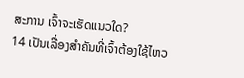ສະການ ເຈົ້າຈະເຮັດແນວໃດ?
14 ເປັນເລື່ອງສຳຄັນທີ່ເຈົ້າຕ້ອງໃຊ້ໄຫວ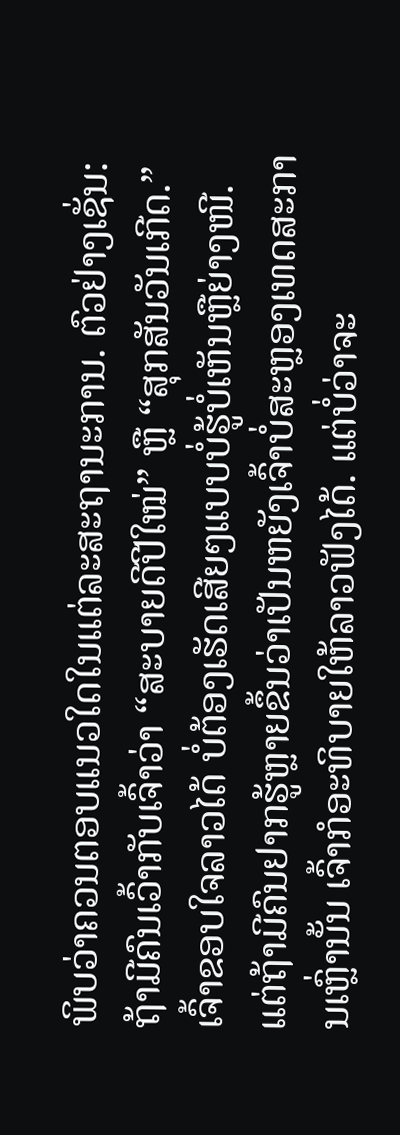ພິບວ່າຄວນຕອບແນວໃດໃນແຕ່ລະສະຖານະການ. ຕົວຢ່າງເຊັ່ນ: ຖ້າມີຄົນເວົ້າກັບເຈົ້າວ່າ “ສະບາຍດີປີໃໝ່” ຫຼື “ສຸກສັນວັນເກີດ.” ເຈົ້າຂອບໃຈລາວໄດ້ ບໍ່ຕ້ອງເຮັດເສີຍໆແບບບໍ່ຮູ້ບໍ່ເຫັນຫຼືຍ່າງໜີ. ແຕ່ຖ້າມີຄົນຢາກຮູ້ຫຼາຍຂຶ້ນວ່າເປັນຫຍັງເຈົ້າບໍ່ສະຫຼອງເທດສະການເຫຼົ່ານັ້ນ ເຈົ້າກໍອະທິບາຍໃຫ້ລາວຟັງໄດ້. ແຕ່ບໍ່ວ່າຈະ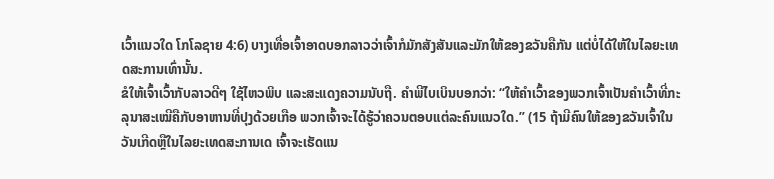ເວົ້າແນວໃດ ໂກໂລຊາຍ 4:6) ບາງເທື່ອເຈົ້າອາດບອກລາວວ່າເຈົ້າກໍມັກສັງສັນແລະມັກໃຫ້ຂອງຂວັນຄືກັນ ແຕ່ບໍ່ໄດ້ໃຫ້ໃນໄລຍະເທດສະການເທົ່ານັ້ນ.
ຂໍໃຫ້ເຈົ້າເວົ້າກັບລາວດີໆ ໃຊ້ໄຫວພິບ ແລະສະແດງຄວາມນັບຖື. ຄຳພີໄບເບິນບອກວ່າ: “ໃຫ້ຄຳເວົ້າຂອງພວກເຈົ້າເປັນຄຳເວົ້າທີ່ກະລຸນາສະເໝີຄືກັບອາຫານທີ່ປຸງດ້ວຍເກືອ ພວກເຈົ້າຈະໄດ້ຮູ້ວ່າຄວນຕອບແຕ່ລະຄົນແນວໃດ.” (15 ຖ້າມີຄົນໃຫ້ຂອງຂວັນເຈົ້າໃນວັນເກີດຫຼືໃນໄລຍະເທດສະການເດ ເຈົ້າຈະເຮັດແນ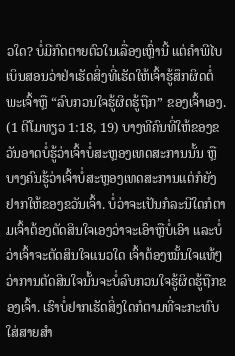ວໃດ? ບໍ່ມີກົດຕາຍຕົວໃນເລື່ອງເຫຼົ່ານີ້ ແຕ່ຄຳພີໄບເບິນສອນວ່າຢ່າເຮັດສິ່ງທີ່ເຮັດໃຫ້ເຈົ້າຮູ້ສຶກຜິດຕໍ່ພະເຈົ້າຫຼື “ລົບກວນໃຈຮູ້ຜິດຮູ້ຖືກ” ຂອງເຈົ້າເອງ. (1 ຕີໂມທຽວ 1:18, 19) ບາງທີຄົນທີ່ໃຫ້ຂອງຂວັນອາດບໍ່ຮູ້ວ່າເຈົ້າບໍ່ສະຫຼອງເທດສະການນັ້ນ ຫຼືບາງຄົນຮູ້ວ່າເຈົ້າບໍ່ສະຫຼອງເທດສະການແຕ່ກໍຍັງຢາກໃຫ້ຂອງຂວັນເຈົ້າ. ບໍ່ວ່າຈະເປັນກໍລະນີໃດກໍຕາມເຈົ້າຕ້ອງຕັດສິນໃຈເອງວ່າຈະເອົາຫຼືບໍ່ເອົາ ແລະບໍ່ວ່າເຈົ້າຈະຕັດສິນໃຈແນວໃດ ເຈົ້າຕ້ອງໝັ້ນໃຈແທ້ໆວ່າການຕັດສິນໃຈນັ້ນຈະບໍ່ລົບກວນໃຈຮູ້ຜິດຮູ້ຖືກຂອງເຈົ້າ. ເຮົາບໍ່ຢາກເຮັດສິ່ງໃດກໍຕາມທີ່ຈະກະທົບໃສ່ສາຍສຳ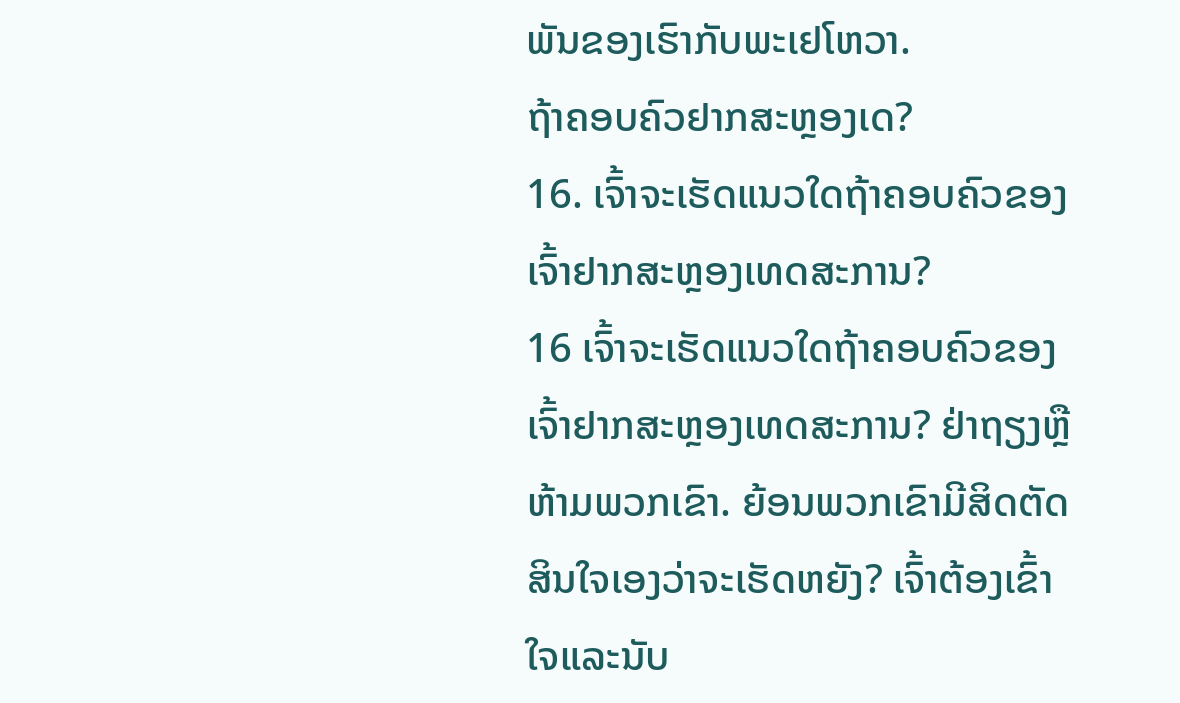ພັນຂອງເຮົາກັບພະເຢໂຫວາ.
ຖ້າຄອບຄົວຢາກສະຫຼອງເດ?
16. ເຈົ້າຈະເຮັດແນວໃດຖ້າຄອບຄົວຂອງເຈົ້າຢາກສະຫຼອງເທດສະການ?
16 ເຈົ້າຈະເຮັດແນວໃດຖ້າຄອບຄົວຂອງເຈົ້າຢາກສະຫຼອງເທດສະການ? ຢ່າຖຽງຫຼືຫ້າມພວກເຂົາ. ຍ້ອນພວກເຂົາມີສິດຕັດສິນໃຈເອງວ່າຈະເຮັດຫຍັງ? ເຈົ້າຕ້ອງເຂົ້າໃຈແລະນັບ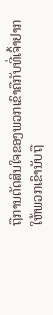ຖືການຕັດສິນໃຈຂອງພວກເຂົາຄືກັບທີ່ເຈົ້າຢາກໃຫ້ພວກເຂົານັບຖື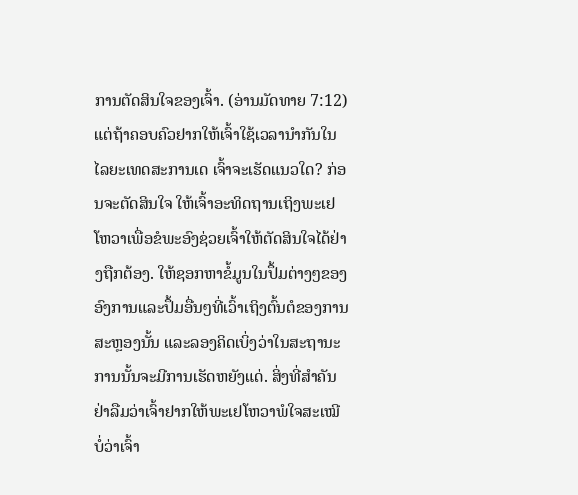ການຕັດສິນໃຈຂອງເຈົ້າ. (ອ່ານມັດທາຍ 7:12) ແຕ່ຖ້າຄອບຄົວຢາກໃຫ້ເຈົ້າໃຊ້ເວລານຳກັນໃນໄລຍະເທດສະການເດ ເຈົ້າຈະເຮັດແນວໃດ? ກ່ອນຈະຕັດສິນໃຈ ໃຫ້ເຈົ້າອະທິດຖານເຖິງພະເຢໂຫວາເພື່ອຂໍພະອົງຊ່ວຍເຈົ້າໃຫ້ຕັດສິນໃຈໄດ້ຢ່າງຖືກຕ້ອງ. ໃຫ້ຊອກຫາຂໍ້ມູນໃນປຶ້ມຕ່າງໆຂອງອົງການແລະປຶ້ມອື່ນໆທີ່ເວົ້າເຖິງຕົ້ນຕໍຂອງການສະຫຼອງນັ້ນ ແລະລອງຄິດເບິ່ງວ່າໃນສະຖານະການນັ້ນຈະມີການເຮັດຫຍັງແດ່. ສິ່ງທີ່ສຳຄັນ ຢ່າລືມວ່າເຈົ້າຢາກໃຫ້ພະເຢໂຫວາພໍໃຈສະເໝີບໍ່ວ່າເຈົ້າ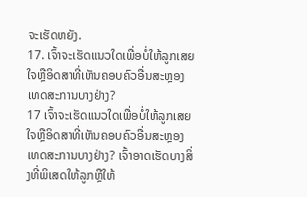ຈະເຮັດຫຍັງ.
17. ເຈົ້າຈະເຮັດແນວໃດເພື່ອບໍ່ໃຫ້ລູກເສຍໃຈຫຼືອິດສາທີ່ເຫັນຄອບຄົວອື່ນສະຫຼອງເທດສະການບາງຢ່າງ?
17 ເຈົ້າຈະເຮັດແນວໃດເພື່ອບໍ່ໃຫ້ລູກເສຍໃຈຫຼືອິດສາທີ່ເຫັນຄອບຄົວອື່ນສະຫຼອງເທດສະການບາງຢ່າງ? ເຈົ້າອາດເຮັດບາງສິ່ງທີ່ພິເສດໃຫ້ລູກຫຼືໃຫ້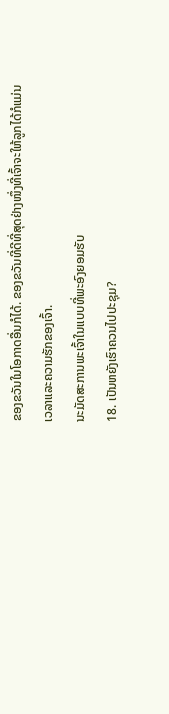ຂອງຂວັນໃນໂອກາດອື່ນກໍໄດ້. ຂອງຂວັນທີ່ດີທີ່ສຸດຢ່າງໜຶ່ງທີ່ເຈົ້າຈະໃຫ້ລູກໄດ້ກໍແມ່ນເວລາແລະຄວາມຮັກຂອງເຈົ້າ.
ນະມັດສະການພະເຈົ້າໃນແບບທີ່ພະອົງຍອມຮັບ
18. ເປັນຫຍັງເຮົາຄວນໄປປະຊຸມ?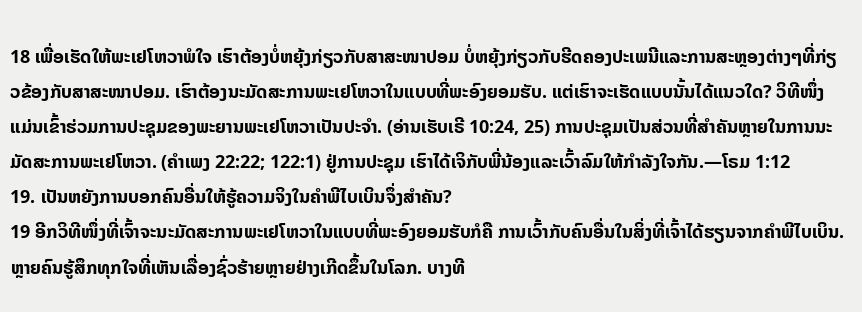18 ເພື່ອເຮັດໃຫ້ພະເຢໂຫວາພໍໃຈ ເຮົາຕ້ອງບໍ່ຫຍຸ້ງກ່ຽວກັບສາສະໜາປອມ ບໍ່ຫຍຸ້ງກ່ຽວກັບຮີດຄອງປະເພນີແລະການສະຫຼອງຕ່າງໆທີ່ກ່ຽວຂ້ອງກັບສາສະໜາປອມ. ເຮົາຕ້ອງນະມັດສະການພະເຢໂຫວາໃນແບບທີ່ພະອົງຍອມຮັບ. ແຕ່ເຮົາຈະເຮັດແບບນັ້ນໄດ້ແນວໃດ? ວິທີໜຶ່ງແມ່ນເຂົ້າຮ່ວມການປະຊຸມຂອງພະຍານພະເຢໂຫວາເປັນປະຈຳ. (ອ່ານເຮັບເຣີ 10:24, 25) ການປະຊຸມເປັນສ່ວນທີ່ສຳຄັນຫຼາຍໃນການນະມັດສະການພະເຢໂຫວາ. (ຄຳເພງ 22:22; 122:1) ຢູ່ການປະຊຸມ ເຮົາໄດ້ເຈິກັບພີ່ນ້ອງແລະເວົ້າລົມໃຫ້ກຳລັງໃຈກັນ.—ໂຣມ 1:12
19. ເປັນຫຍັງການບອກຄົນອື່ນໃຫ້ຮູ້ຄວາມຈິງໃນຄຳພີໄບເບິນຈຶ່ງສຳຄັນ?
19 ອີກວິທີໜຶ່ງທີ່ເຈົ້າຈະນະມັດສະການພະເຢໂຫວາໃນແບບທີ່ພະອົງຍອມຮັບກໍຄື ການເວົ້າກັບຄົນອື່ນໃນສິ່ງທີ່ເຈົ້າໄດ້ຮຽນຈາກຄຳພີໄບເບິນ. ຫຼາຍຄົນຮູ້ສຶກທຸກໃຈທີ່ເຫັນເລື່ອງຊົ່ວຮ້າຍຫຼາຍຢ່າງເກີດຂຶ້ນໃນໂລກ. ບາງທີ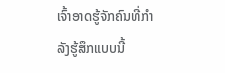ເຈົ້າອາດຮູ້ຈັກຄົນທີ່ກຳລັງຮູ້ສຶກແບບນີ້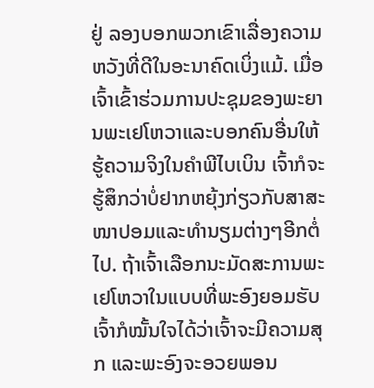ຢູ່ ລອງບອກພວກເຂົາເລື່ອງຄວາມຫວັງທີ່ດີໃນອະນາຄົດເບິ່ງແມ້. ເມື່ອເຈົ້າເຂົ້າຮ່ວມການປະຊຸມຂອງພະຍານພະເຢໂຫວາແລະບອກຄົນອື່ນໃຫ້ຮູ້ຄວາມຈິງໃນຄຳພີໄບເບິນ ເຈົ້າກໍຈະຮູ້ສຶກວ່າບໍ່ຢາກຫຍຸ້ງກ່ຽວກັບສາສະໜາປອມແລະທຳນຽມຕ່າງໆອີກຕໍ່ໄປ. ຖ້າເຈົ້າເລືອກນະມັດສະການພະເຢໂຫວາໃນແບບທີ່ພະອົງຍອມຮັບ ເຈົ້າກໍໝັ້ນໃຈໄດ້ວ່າເຈົ້າຈະມີຄວາມສຸກ ແລະພະອົງຈະອວຍພອນ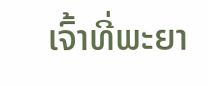ເຈົ້າທີ່ພະຍາ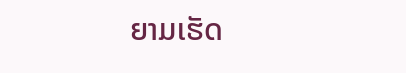ຍາມເຮັດ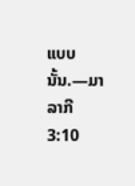ແບບນັ້ນ.—ມາລາກີ 3:10